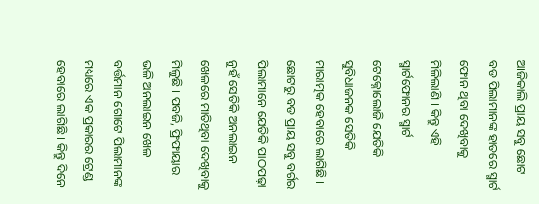ଆଜିକାଲି ପ୍ରାୟ ସବୁ ଛୋଟ ବଡ ପିଲାମାନଙ୍କ ହାତରେ ସ୍ମାର୍ଟ ଫୋନ ଥିବା ଦେଖିବାକୁ ମିଳିଲାଣି । କିନ୍ତୁ ଏହି ସ୍ମାର୍ଟଫୋନର ସ୍ମାର୍ଟ ଟେକ୍ନୋଲୋଜି ଯେତିକି ସୁବିଧାଜନକ ସେତିକି ମାରାତ୍ମକ ହେବାରେ ଲାଗିଛି । ଛୋଟରୁ ବଡ ପ୍ରାୟ ସବୁ ବର୍ଗର ପିଲାମାନେ ଯେତିକି ପାଠପଢ଼ା ନୁହଁ ସେତିକି ଅନଲାଇନ ଖେଳରେ ମାତିଥିବା ଦେଖିବାକୁ ମିଳୁଛି । ପବଜି, ଫ୍ରିଫାୟାର ଭଳି ଅନଲାଇନ ଖେଳ ବର୍ତ୍ତମାନ ଗୋଟେ ପିଲାମାନଙ୍କ ମଧ୍ୟରେ ଏକ ପ୍ରକାରର ଟ୍ରେଣ୍ଡ ହେବାରେ ଲାଗିଛି । କିନ୍ତୁ ଦିନେ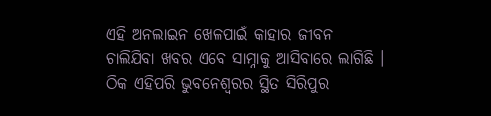ଏହି ଅନଲାଇନ ଖେଳପାଇଁ କାହାର ଜୀବନ ଚାଲିଯିବା ଖବର ଏବେ ସାମ୍ନାକୁ ଆସିବାରେ ଲାଗିଛି । ଠିକ ଏହିପରି ଭୁବନେଶ୍ୱରର ସ୍ଥିତ ସିରିପୁର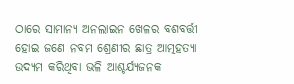ଠାରେ ସାମାନ୍ୟ ଅନଲାଇନ ଖେଳର ବଶବର୍ତ୍ତୀ ହୋଇ ଜଣେ ନବମ ଶ୍ରେଣୀର ଛାତ୍ର ଆତ୍ମହତ୍ୟା ଉଦ୍ୟମ କରିଥିବା ଭଳି ଆଶ୍ଚର୍ଯ୍ୟଜନକ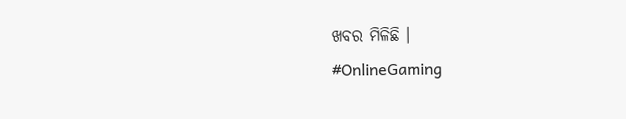ଖବର ମିଳିଛି ।
#OnlineGaming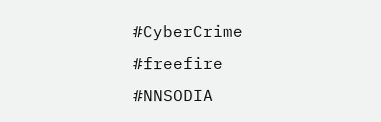#CyberCrime #freefire #NNSODIA